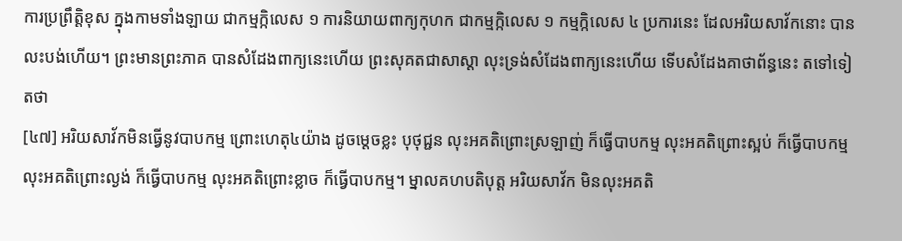ការប្រព្រឹត្តិខុស ក្នុងកាមទាំងឡាយ ជាកម្មក្កិលេស ១ ការនិយាយពាក្យកុហក ជាកម្មក្កិលេស ១ កម្មក្កិលេស ៤ ប្រការនេះ ដែលអរិយសាវ័កនោះ បានលះបង់ហើយ។ ព្រះមានព្រះភាគ បានសំដែងពាក្យនេះហើយ ព្រះសុគតជាសាស្តា លុះទ្រង់សំដែងពាក្យនេះហើយ ទើបសំដែងគាថាព័ន្ធនេះ តទៅទៀតថា
[៤៧] អរិយសាវ័កមិនធ្វើនូវបាបកម្ម ព្រោះហេតុ៤យ៉ាង ដូចម្តេចខ្លះ បុថុជ្ជន លុះអគតិព្រោះស្រឡាញ់ ក៏ធ្វើបាបកម្ម លុះអគតិព្រោះស្អប់ ក៏ធ្វើបាបកម្ម លុះអគតិព្រោះល្ងង់ ក៏ធ្វើបាបកម្ម លុះអគតិព្រោះខ្លាច ក៏ធ្វើបាបកម្ម។ ម្នាលគហបតិបុត្ត អរិយសាវ័ក មិនលុះអគតិ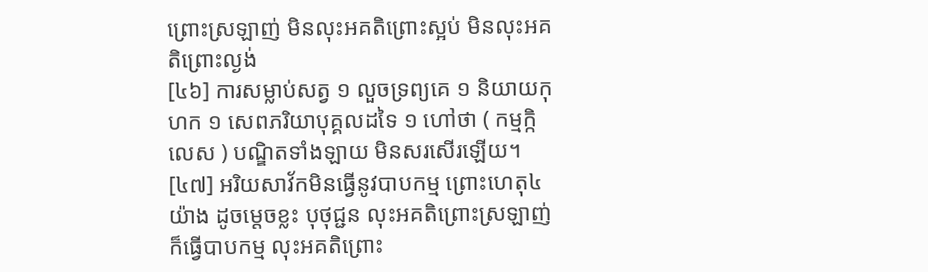ព្រោះស្រឡាញ់ មិនលុះអគតិព្រោះស្អប់ មិនលុះអគតិព្រោះល្ងង់
[៤៦] ការសម្លាប់សត្វ ១ លួចទ្រព្យគេ ១ និយាយកុហក ១ សេពភរិយាបុគ្គលដទៃ ១ ហៅថា ( កម្មក្កិលេស ) បណ្ឌិតទាំងឡាយ មិនសរសើរឡើយ។
[៤៧] អរិយសាវ័កមិនធ្វើនូវបាបកម្ម ព្រោះហេតុ៤យ៉ាង ដូចម្តេចខ្លះ បុថុជ្ជន លុះអគតិព្រោះស្រឡាញ់ ក៏ធ្វើបាបកម្ម លុះអគតិព្រោះ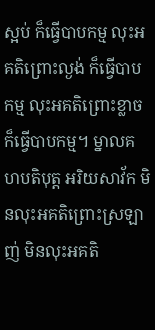ស្អប់ ក៏ធ្វើបាបកម្ម លុះអគតិព្រោះល្ងង់ ក៏ធ្វើបាបកម្ម លុះអគតិព្រោះខ្លាច ក៏ធ្វើបាបកម្ម។ ម្នាលគហបតិបុត្ត អរិយសាវ័ក មិនលុះអគតិព្រោះស្រឡាញ់ មិនលុះអគតិ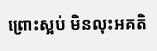ព្រោះស្អប់ មិនលុះអគតិ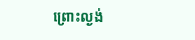ព្រោះល្ងង់